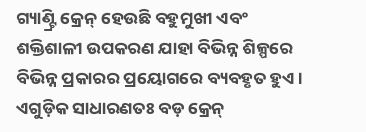ଗ୍ୟାଣ୍ଟ୍ରି କ୍ରେନ୍ ହେଉଛି ବହୁମୁଖୀ ଏବଂ ଶକ୍ତିଶାଳୀ ଉପକରଣ ଯାହା ବିଭିନ୍ନ ଶିଳ୍ପରେ ବିଭିନ୍ନ ପ୍ରକାରର ପ୍ରୟୋଗରେ ବ୍ୟବହୃତ ହୁଏ। ଏଗୁଡ଼ିକ ସାଧାରଣତଃ ବଡ଼ କ୍ରେନ୍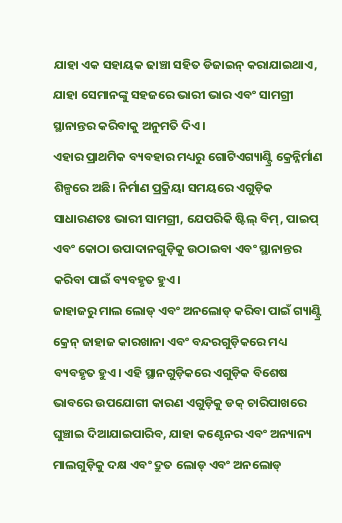ଯାହା ଏକ ସହାୟକ ଢାଞ୍ଚା ସହିତ ଡିଜାଇନ୍ କରାଯାଇଥାଏ, ଯାହା ସେମାନଙ୍କୁ ସହଜରେ ଭାରୀ ଭାର ଏବଂ ସାମଗ୍ରୀ ସ୍ଥାନାନ୍ତର କରିବାକୁ ଅନୁମତି ଦିଏ।
ଏହାର ପ୍ରାଥମିକ ବ୍ୟବହାର ମଧ୍ୟରୁ ଗୋଟିଏଗ୍ୟାଣ୍ଟ୍ରି କ୍ରେନ୍ନିର୍ମାଣ ଶିଳ୍ପରେ ଅଛି। ନିର୍ମାଣ ପ୍ରକ୍ରିୟା ସମୟରେ ଏଗୁଡ଼ିକ ସାଧାରଣତଃ ଭାରୀ ସାମଗ୍ରୀ, ଯେପରିକି ଷ୍ଟିଲ୍ ବିମ୍, ପାଇପ୍ ଏବଂ କୋଠା ଉପାଦାନଗୁଡ଼ିକୁ ଉଠାଇବା ଏବଂ ସ୍ଥାନାନ୍ତର କରିବା ପାଇଁ ବ୍ୟବହୃତ ହୁଏ।
ଜାହାଜରୁ ମାଲ ଲୋଡ୍ ଏବଂ ଅନଲୋଡ୍ କରିବା ପାଇଁ ଗ୍ୟାଣ୍ଟ୍ରି କ୍ରେନ୍ ଜାହାଜ କାରଖାନା ଏବଂ ବନ୍ଦରଗୁଡ଼ିକରେ ମଧ୍ୟ ବ୍ୟବହୃତ ହୁଏ। ଏହି ସ୍ଥାନଗୁଡ଼ିକରେ ଏଗୁଡ଼ିକ ବିଶେଷ ଭାବରେ ଉପଯୋଗୀ କାରଣ ଏଗୁଡ଼ିକୁ ଡକ୍ ଚାରିପାଖରେ ଘୁଞ୍ଚାଇ ଦିଆଯାଇପାରିବ, ଯାହା କଣ୍ଟେନର ଏବଂ ଅନ୍ୟାନ୍ୟ ମାଲଗୁଡ଼ିକୁ ଦକ୍ଷ ଏବଂ ଦ୍ରୁତ ଲୋଡ୍ ଏବଂ ଅନଲୋଡ୍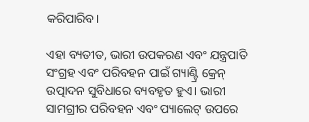କରିପାରିବ।

ଏହା ବ୍ୟତୀତ, ଭାରୀ ଉପକରଣ ଏବଂ ଯନ୍ତ୍ରପାତି ସଂଗ୍ରହ ଏବଂ ପରିବହନ ପାଇଁ ଗ୍ୟାଣ୍ଟ୍ରି କ୍ରେନ୍ ଉତ୍ପାଦନ ସୁବିଧାରେ ବ୍ୟବହୃତ ହୁଏ। ଭାରୀ ସାମଗ୍ରୀର ପରିବହନ ଏବଂ ପ୍ୟାଲେଟ୍ ଉପରେ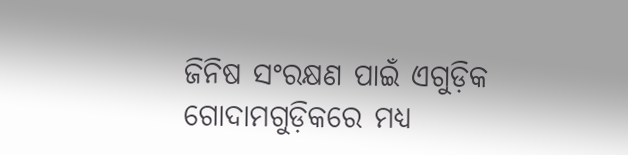ଜିନିଷ ସଂରକ୍ଷଣ ପାଇଁ ଏଗୁଡ଼ିକ ଗୋଦାମଗୁଡ଼ିକରେ ମଧ୍ୟ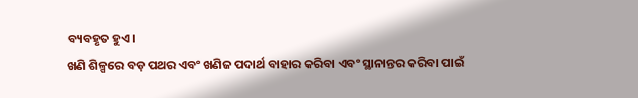ବ୍ୟବହୃତ ହୁଏ।
ଖଣି ଶିଳ୍ପରେ ବଡ଼ ପଥର ଏବଂ ଖଣିଜ ପଦାର୍ଥ ବାହାର କରିବା ଏବଂ ସ୍ଥାନାନ୍ତର କରିବା ପାଇଁ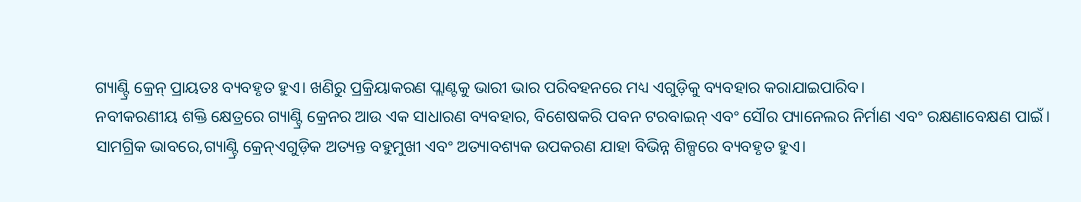ଗ୍ୟାଣ୍ଟ୍ରି କ୍ରେନ୍ ପ୍ରାୟତଃ ବ୍ୟବହୃତ ହୁଏ। ଖଣିରୁ ପ୍ରକ୍ରିୟାକରଣ ପ୍ଲାଣ୍ଟକୁ ଭାରୀ ଭାର ପରିବହନରେ ମଧ୍ୟ ଏଗୁଡ଼ିକୁ ବ୍ୟବହାର କରାଯାଇପାରିବ।
ନବୀକରଣୀୟ ଶକ୍ତି କ୍ଷେତ୍ରରେ ଗ୍ୟାଣ୍ଟ୍ରି କ୍ରେନର ଆଉ ଏକ ସାଧାରଣ ବ୍ୟବହାର, ବିଶେଷକରି ପବନ ଟରବାଇନ୍ ଏବଂ ସୌର ପ୍ୟାନେଲର ନିର୍ମାଣ ଏବଂ ରକ୍ଷଣାବେକ୍ଷଣ ପାଇଁ।
ସାମଗ୍ରିକ ଭାବରେ,ଗ୍ୟାଣ୍ଟ୍ରି କ୍ରେନ୍ଏଗୁଡ଼ିକ ଅତ୍ୟନ୍ତ ବହୁମୁଖୀ ଏବଂ ଅତ୍ୟାବଶ୍ୟକ ଉପକରଣ ଯାହା ବିଭିନ୍ନ ଶିଳ୍ପରେ ବ୍ୟବହୃତ ହୁଏ।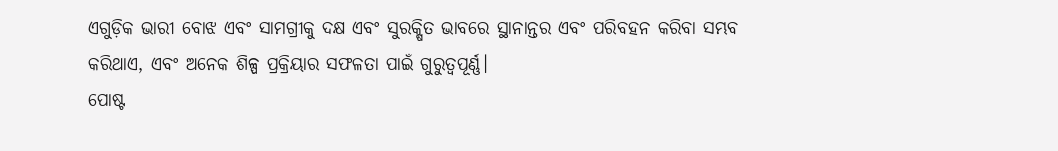ଏଗୁଡ଼ିକ ଭାରୀ ବୋଝ ଏବଂ ସାମଗ୍ରୀକୁ ଦକ୍ଷ ଏବଂ ସୁରକ୍ଷିତ ଭାବରେ ସ୍ଥାନାନ୍ତର ଏବଂ ପରିବହନ କରିବା ସମ୍ଭବ କରିଥାଏ, ଏବଂ ଅନେକ ଶିଳ୍ପ ପ୍ରକ୍ରିୟାର ସଫଳତା ପାଇଁ ଗୁରୁତ୍ୱପୂର୍ଣ୍ଣ।
ପୋଷ୍ଟ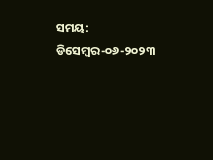ସମୟ: ଡିସେମ୍ବର-୦୬-୨୦୨୩